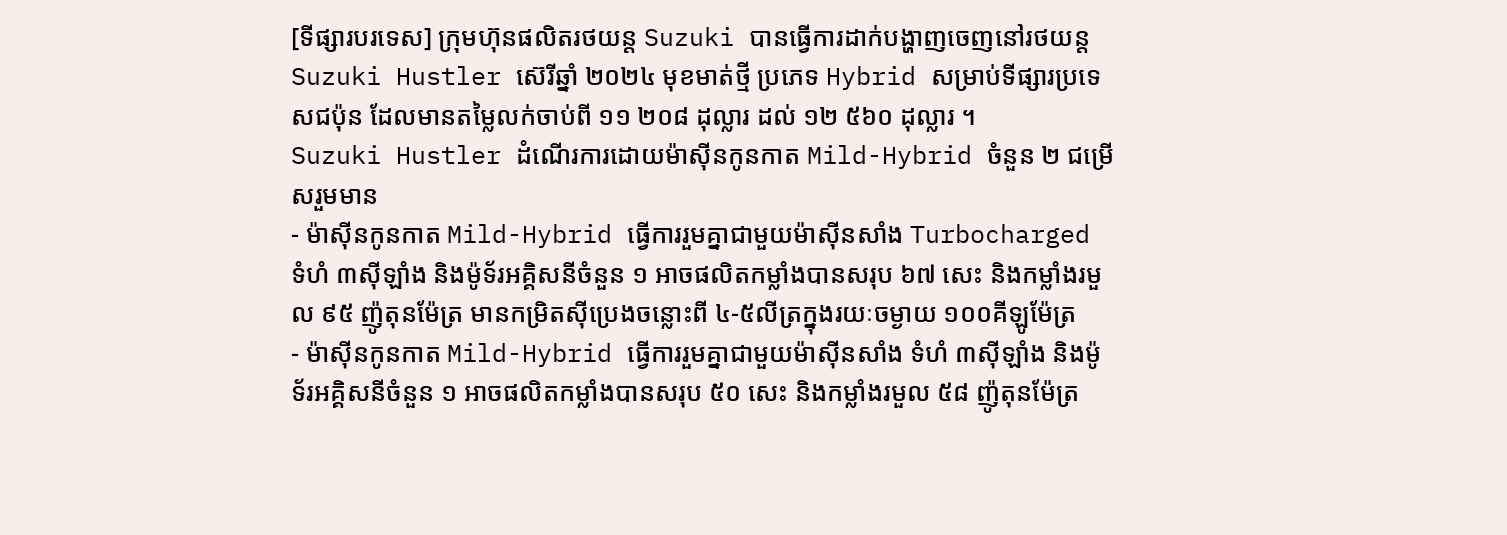[ទីផ្សារបរទេស] ក្រុមហ៊ុនផលិតរថយន្ត Suzuki បានធ្វើការដាក់បង្ហាញចេញនៅរថយន្ត Suzuki Hustler ស៊េរីឆ្នាំ ២០២៤ មុខមាត់ថ្មី ប្រភេទ Hybrid សម្រាប់ទីផ្សារប្រទេសជប៉ុន ដែលមានតម្លៃលក់ចាប់ពី ១១ ២០៨ ដុល្លារ ដល់ ១២ ៥៦០ ដុល្លារ ។
Suzuki Hustler ដំណើរការដោយម៉ាស៊ីនកូនកាត Mild-Hybrid ចំនួន ២ ជម្រើសរួមមាន
- ម៉ាស៊ីនកូនកាត Mild-Hybrid ធ្វើការរួមគ្នាជាមួយម៉ាស៊ីនសាំង Turbocharged ទំហំ ៣ស៊ីឡាំង និងម៉ូទ័រអគ្គិសនីចំនួន ១ អាចផលិតកម្លាំងបានសរុប ៦៧ សេះ និងកម្លាំងរមួល ៩៥ ញ៉ូតុនម៉ែត្រ មានកម្រិតស៊ីប្រេងចន្លោះពី ៤-៥លីត្រក្នុងរយៈចម្ងាយ ១០០គីឡូម៉ែត្រ
- ម៉ាស៊ីនកូនកាត Mild-Hybrid ធ្វើការរួមគ្នាជាមួយម៉ាស៊ីនសាំង ទំហំ ៣ស៊ីឡាំង និងម៉ូទ័រអគ្គិសនីចំនួន ១ អាចផលិតកម្លាំងបានសរុប ៥០ សេះ និងកម្លាំងរមួល ៥៨ ញ៉ូតុនម៉ែត្រ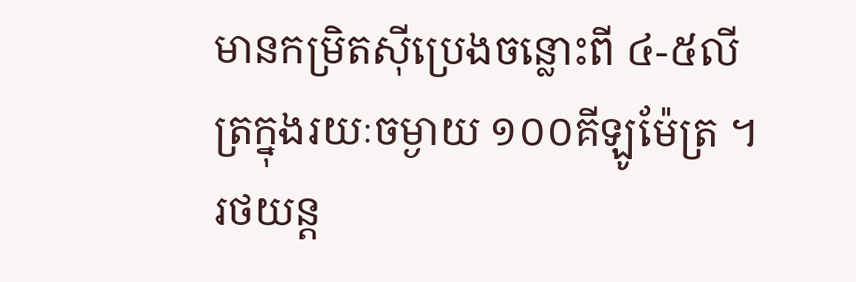មានកម្រិតស៊ីប្រេងចន្លោះពី ៤-៥លីត្រក្នុងរយៈចម្ងាយ ១០០គីឡូម៉ែត្រ ។
រថយន្ត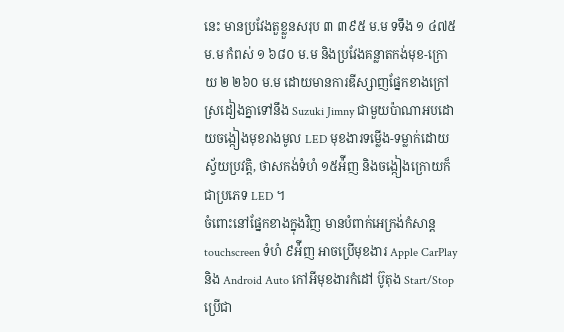នេះ មានប្រវែងតួខ្លួនសរុប ៣ ៣៩៥ ម.ម ទទឹង ១ ៤៧៥ ម.ម កំពស់ ១ ៦៨០ ម.ម និងប្រវែងគន្លាតកង់មុខ-ក្រោយ ២ ២៦០ ម.ម ដោយមានការឌីស្សាញផ្នែកខាងក្រៅស្រដៀងគ្នាទៅនឹង Suzuki Jimny ជាមួយប៉ាណាអបដោយចង្កៀងមុខរាងមូល LED មុខងារទម្លើង-ទម្លាក់ដោយស្វ័យប្រវត្តិ, ថាសកង់ទំហំ ១៥អ៉ីញ និងចង្កៀងក្រោយក៏ជាប្រភេទ LED ។
ចំពោះនៅផ្នែកខាងក្នុងវិញ មានបំពាក់អេក្រង់កំសាន្ត touchscreen ទំហំ ៩អ៉ីញ អាចប្រើមុខងារ Apple CarPlay និង Android Auto កៅអីមុខងារកំដៅ ប៊ូតុង Start/Stop ប្រើជា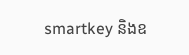smartkey និងឧ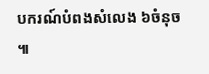បករណ៍បំពងសំលេង ៦ចំនុច ៕